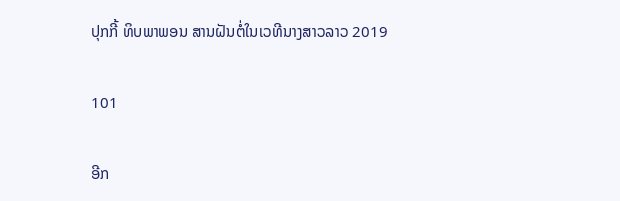ປຸກກີ້ ທິບພາພອນ ສານຝັນຕໍ່ໃນເວທີນາງສາວລາວ 2019

101

ອີກ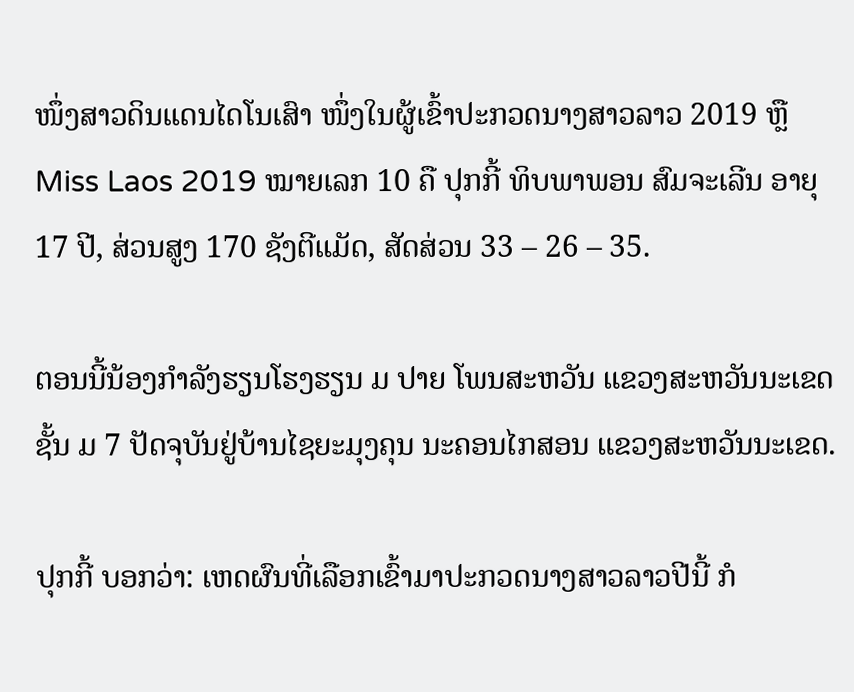ໜຶ່ງສາວດິນແດນໄດໂນເສົາ ໜຶ່ງໃນຜູ້ເຂົ້າປະກວດນາງສາວລາວ 2019 ຫຼື Miss Laos 2019 ໝາຍເລກ 10 ຄື ປຸກກີ້ ທິບພາພອນ ສົມຈະເລີນ ອາຍຸ 17 ປີ, ສ່ວນສູງ 170 ຊັງຕີແມັດ, ສັດສ່ວນ 33 – 26 – 35.

ຕອນນີ້ນ້ອງກໍາລັງຮຽນໂຮງຮຽນ ມ ປາຍ ໂພນສະຫວັນ ແຂວງສະຫວັນນະເຂດ ຊັ້ນ ມ 7 ປັດຈຸບັນຢູ່ບ້ານໄຊຍະມຸງຄຸນ ນະຄອນໄກສອນ ແຂວງສະຫວັນນະເຂດ.

ປຸກກີ້ ບອກວ່າ: ເຫດຜົນທີ່ເລືອກເຂົ້າມາປະກວດນາງສາວລາວປີນີ້ ກໍ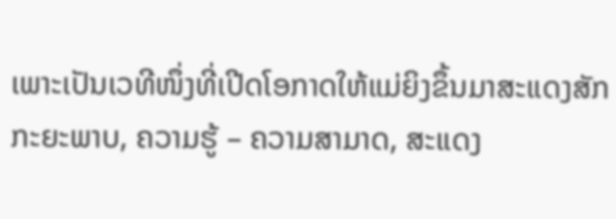ເພາະເປັນເວທີໜຶ່ງທີ່ເປີດໂອກາດໃຫ້ແມ່ຍິງຂຶ້ນມາສະແດງສັກກະຍະພາບ, ຄວາມຮູ້ – ຄວາມສາມາດ, ສະແດງ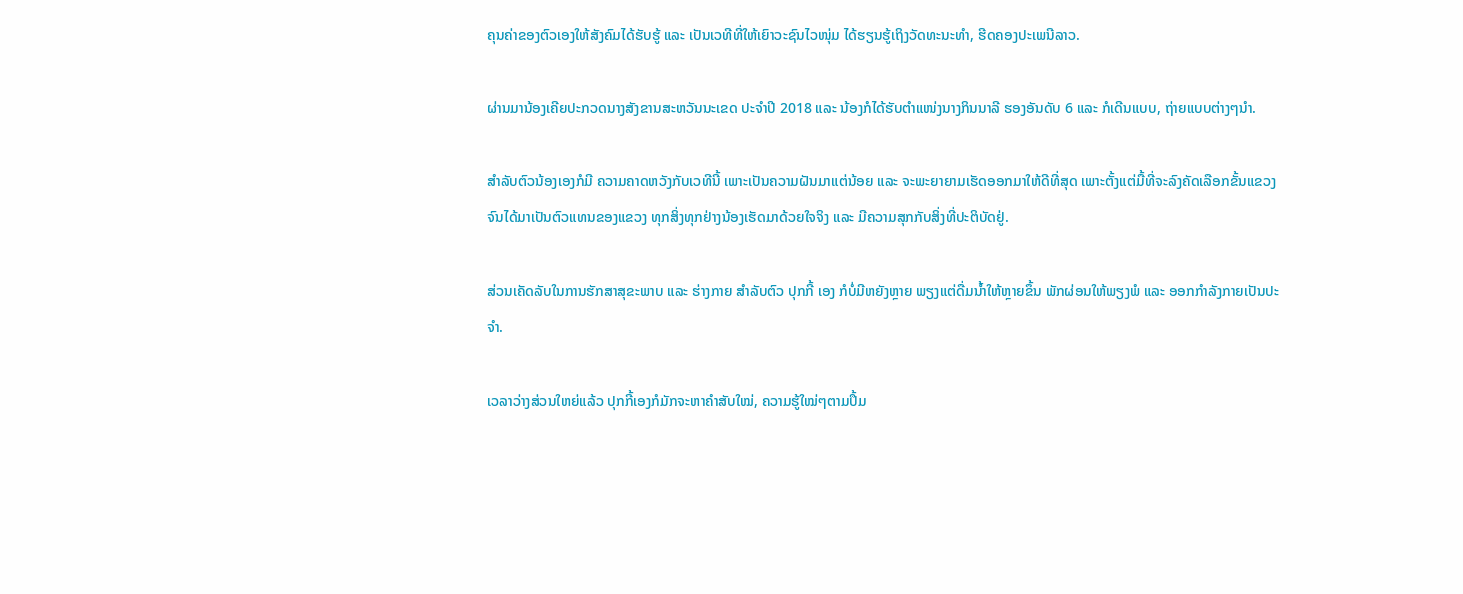ຄຸນຄ່າຂອງຕົວເອງໃຫ້ສັງຄົມໄດ້ຮັບຮູ້ ແລະ ເປັນເວທີທີ່ໃຫ້ເຍົາວະຊົນໄວໜຸ່ມ ໄດ້ຮຽນຮູ້ເຖິງວັດທະນະທຳ, ຮີດຄອງປະເພນີລາວ.

ຜ່ານມານ້ອງເຄີຍປະກວດນາງສັງຂານສະຫວັນນະເຂດ ປະຈຳປີ 2018 ແລະ ນ້ອງກໍໄດ້ຮັບຕຳແໜ່ງນາງກິນນາລີ ຮອງອັນດັບ 6 ແລະ ກໍເດີນແບບ, ຖ່າຍແບບຕ່າງໆນໍາ.

ສໍາລັບຕົວນ້ອງເອງກໍມີ ຄວາມຄາດຫວັງກັບເວທີນີ້ ເພາະເປັນຄວາມຝັນມາແຕ່ນ້ອຍ ແລະ ຈະພະຍາຍາມເຮັດອອກມາໃຫ້ດີທີ່ສຸດ ເພາະຕັ້ງແຕ່ມື້ທີ່ຈະລົງຄັດເລືອກຂັ້ນແຂວງ ຈົນໄດ້ມາເປັນຕົວແທນຂອງແຂວງ ທຸກສິ່ງທຸກຢ່າງນ້ອງເຮັດມາດ້ວຍໃຈຈິງ ແລະ ມີຄວາມສຸກກັບສິ່ງທີ່ປະຕິບັດຢູ່.

ສ່ວນເຄັດລັບໃນການຮັກສາສຸຂະພາບ ແລະ ຮ່າງກາຍ ສຳລັບຕົວ ປຸກກີ້ ເອງ ກໍບໍ່ມີຫຍັງຫຼາຍ ພຽງແຕ່ດື່ມນ້ຳໃຫ້ຫຼາຍຂຶ້ນ ພັກຜ່ອນໃຫ້ພຽງພໍ ແລະ ອອກກຳລັງກາຍເປັນປະຈຳ.

ເວລາວ່າງສ່ວນໃຫຍ່ແລ້ວ ປຸກກີ້ເອງກໍມັກຈະຫາຄຳສັບໃໝ່, ຄວາມຮູ້ໃໝ່ໆຕາມປຶ້ມ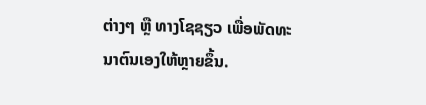ຕ່າງໆ ຫຼື ທາງໂຊຊຽວ ເພື່ອພັດທະນາຕົນເອງໃຫ້ຫຼາຍຂຶ້ນ.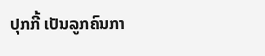ປຸກກີ້ ເປັນລູກຄົນກາ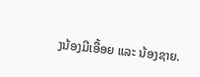ງນ້ອງມີເອື້ອຍ ແລະ ນ້ອງຊາຍ.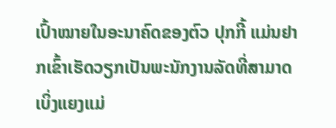ເປົ້າໝາຍໃນອະນາຄົດຂອງຕົວ ປຸກກີ້ ແມ່ນຢາກເຂົ້າເຮັດວຽກເປັນພະນັກງານລັດທີ່ສາມາດເບິ່ງແຍງແມ່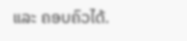ແລະ ຄອບຄົວໄດ້.